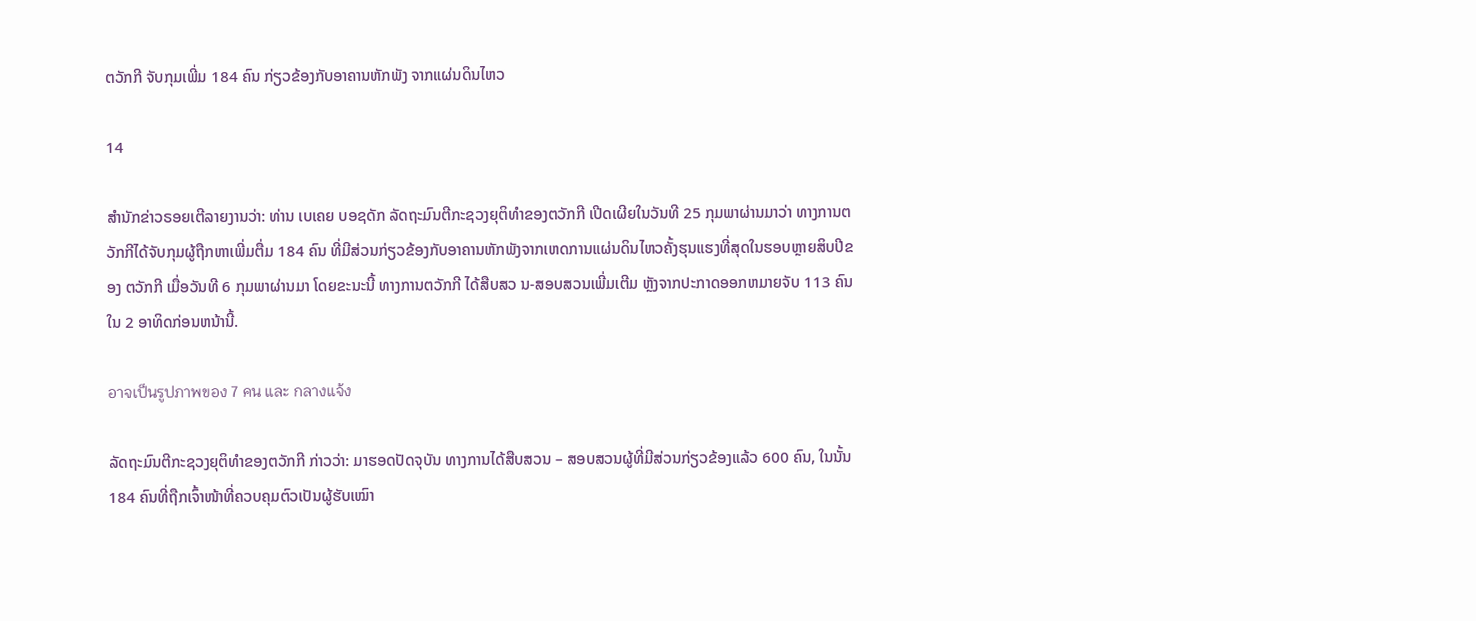ຕວັກກີ ຈັບກຸມເພີ່ມ 184 ຄົນ ກ່ຽວຂ້ອງກັບອາຄານຫັກພັງ ຈາກແຜ່ນດິນໄຫວ

14

ສຳນັກຂ່າວຣອຍເຕີລາຍງານວ່າ: ທ່ານ ເບເຄຍ ບອຊດັກ ລັດຖະມົນຕີກະຊວງຍຸຕິທຳຂອງຕວັກກີ ເປີດເຜີຍໃນວັນທີ 25 ກຸມພາຜ່ານມາວ່າ ທາງການຕວັກກີໄດ້ຈັບກຸມຜູ້ຖືກຫາເພີ່ມຕື່ມ 184 ຄົນ ທີ່ມີສ່ວນກ່ຽວຂ້ອງກັບອາຄານຫັກພັງຈາກເຫດການແຜ່ນດິນໄຫວຄັ້ງຮຸນແຮງທີ່ສຸດໃນຮອບຫຼາຍສິບປີຂອງ ຕວັກກີ ເມື່ອວັນທີ 6 ກຸມພາຜ່ານມາ ໂດຍຂະນະນີ້ ທາງການຕວັກກີ ໄດ້ສືບສວ ນ-ສອບສວນເພີ່ມເຕີມ ຫຼັງຈາກປະກາດອອກຫມາຍຈັບ 113 ຄົນໃນ 2 ອາທິດກ່ອນຫນ້ານີ້.

อาจเป็นรูปภาพของ 7 คน และ กลางแจ้ง

ລັດຖະມົນຕີກະຊວງຍຸຕິທຳຂອງຕວັກກີ ກ່າວວ່າ: ມາຮອດປັດຈຸບັນ ທາງການໄດ້ສືບສວນ – ສອບສວນຜູ້ທີ່ມີສ່ວນກ່ຽວຂ້ອງແລ້ວ 600 ຄົນ, ໃນນັ້ນ 184 ຄົນທີ່ຖືກເຈົ້າໜ້າທີ່ຄວບຄຸມຕົວເປັນຜູ້ຮັບເໝົາ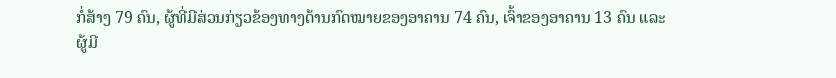ກໍ່ສ້າງ 79 ຄົນ, ຜູ້ທີ່ມີສ່ວນກ່ຽວຂ້ອງທາງດ້ານກົດໝາຍຂອງອາຄານ 74 ຄົນ, ເຈົ້າຂອງອາຄານ 13 ຄົນ ແລະ ຜູ້ມີ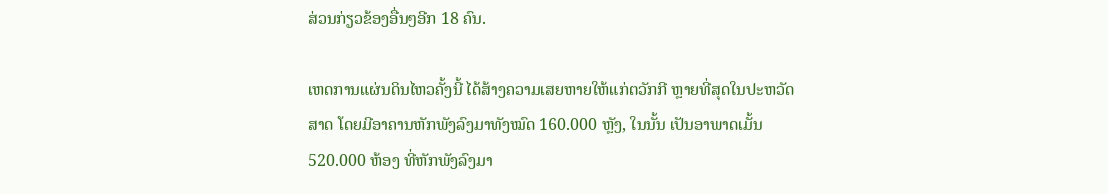ສ່ວນກ່ຽວຂ້ອງອື່ນໆອີກ 18 ຄົນ.

ເຫດການແຜ່ນດິນໄຫວຄັ້ງນີ້ ໄດ້ສ້າງຄວາມເສຍຫາຍໃຫ້ແກ່ຕວັກກີ ຫຼາຍທີ່ສຸດໃນປະຫວັດສາດ ໂດຍມີອາຄານຫັກພັງລົງມາທັງໝົດ 160.000 ຫຼັງ, ໃນນັ້ນ ເປັນອາພາດເມັ້ນ 520.000 ຫ້ອງ ທີ່ຫັກພັງລົງມາ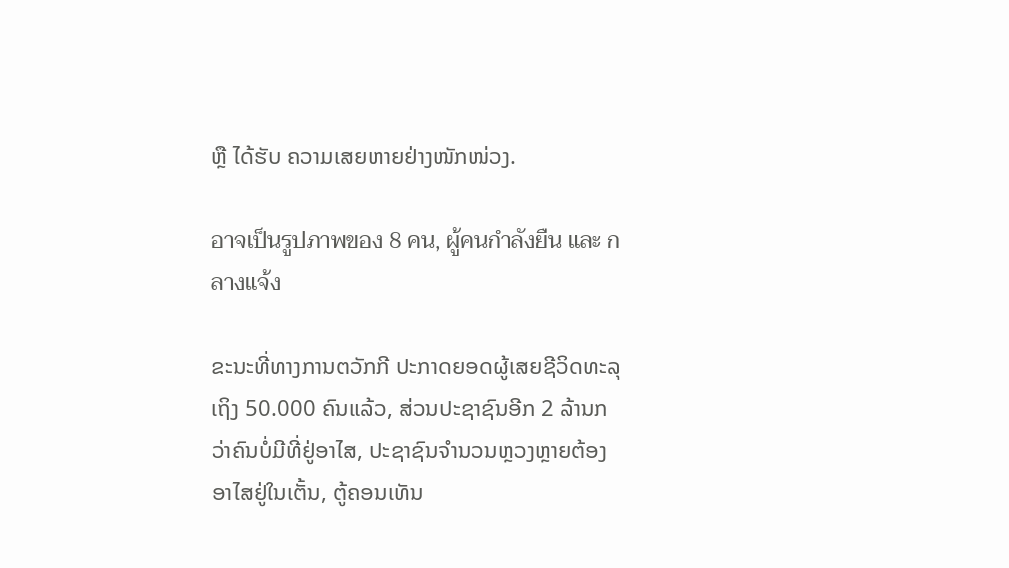ຫຼື ໄດ້ຮັບ ຄວາມເສຍຫາຍຢ່າງໜັກໜ່ວງ.

อาจเป็นรูปภาพของ 8 คน, ผู้คนกำลังยืน และ กลางแจ้ง

ຂະນະທີ່ທາງການຕວັກກີ ປະກາດຍອດຜູ້ເສຍຊີວິດທະລຸເຖິງ 50.000 ຄົນແລ້ວ, ສ່ວນປະຊາຊົນອີກ 2 ລ້ານກວ່າຄົນບໍ່ມີທີ່ຢູ່ອາໄສ, ປະຊາຊົນຈຳນວນຫຼວງຫຼາຍຕ້ອງອາໄສຢູ່ໃນເຕັ້ນ, ຕູ້ຄອນເທັນ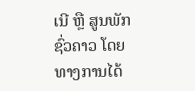ເນີ ຫຼື ສູນພັກຊົ່ວຄາວ ໂດຍທາງການໄດ້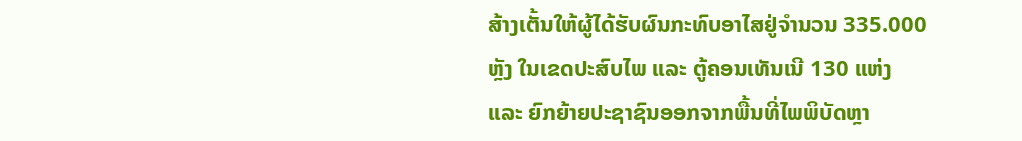ສ້າງເຕັ້ນໃຫ້ຜູ້ໄດ້ຮັບຜົນກະທົບອາໄສຢູ່ຈຳນວນ 335.000 ຫຼັງ ໃນເຂດປະສົບໄພ ແລະ ຕູ້ຄອນເທັນເນີ 130 ແຫ່ງ ແລະ ຍົກຍ້າຍປະຊາຊົນອອກຈາກພື້ນທີ່ໄພພິບັດຫຼາ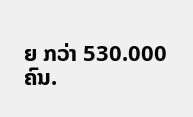ຍ ກວ່າ 530.000 ຄົນ.